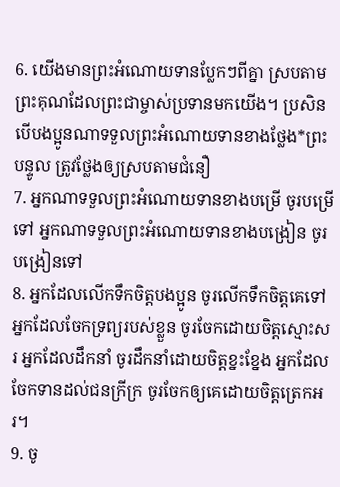6. យើងមានព្រះអំណោយទានប្លែកៗពីគ្នា ស្របតាមព្រះគុណដែលព្រះជាម្ចាស់ប្រទានមកយើង។ ប្រសិនបើបងប្អូនណាទទួលព្រះអំណោយទានខាងថ្លែង*ព្រះបន្ទូល ត្រូវថ្លែងឲ្យស្របតាមជំនឿ
7. អ្នកណាទទួលព្រះអំណោយទានខាងបម្រើ ចូរបម្រើទៅ អ្នកណាទទួលព្រះអំណោយទានខាងបង្រៀន ចូរបង្រៀនទៅ
8. អ្នកដែលលើកទឹកចិត្តបងប្អូន ចូរលើកទឹកចិត្តគេទៅ អ្នកដែលចែកទ្រព្យរបស់ខ្លួន ចូរចែកដោយចិត្តស្មោះសរ អ្នកដែលដឹកនាំ ចូរដឹកនាំដោយចិត្តខ្នះខ្នែង អ្នកដែលចែកទានដល់ជនក្រីក្រ ចូរចែកឲ្យគេដោយចិត្តត្រេកអរ។
9. ចូ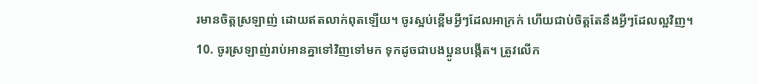រមានចិត្តស្រឡាញ់ ដោយឥតលាក់ពុតឡើយ។ ចូរស្អប់ខ្ពើមអ្វីៗដែលអាក្រក់ ហើយជាប់ចិត្តតែនឹងអ្វីៗដែលល្អវិញ។
10. ចូរស្រឡាញ់រាប់អានគ្នាទៅវិញទៅមក ទុកដូចជាបងប្អូនបង្កើត។ ត្រូវលើក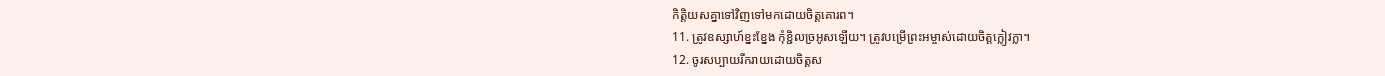កិត្តិយសគ្នាទៅវិញទៅមកដោយចិត្តគោរព។
11. ត្រូវឧស្សាហ៍ខ្នះខ្នែង កុំខ្ជិលច្រអូសឡើយ។ ត្រូវបម្រើព្រះអម្ចាស់ដោយចិត្តក្លៀវក្លា។
12. ចូរសប្បាយរីករាយដោយចិត្តស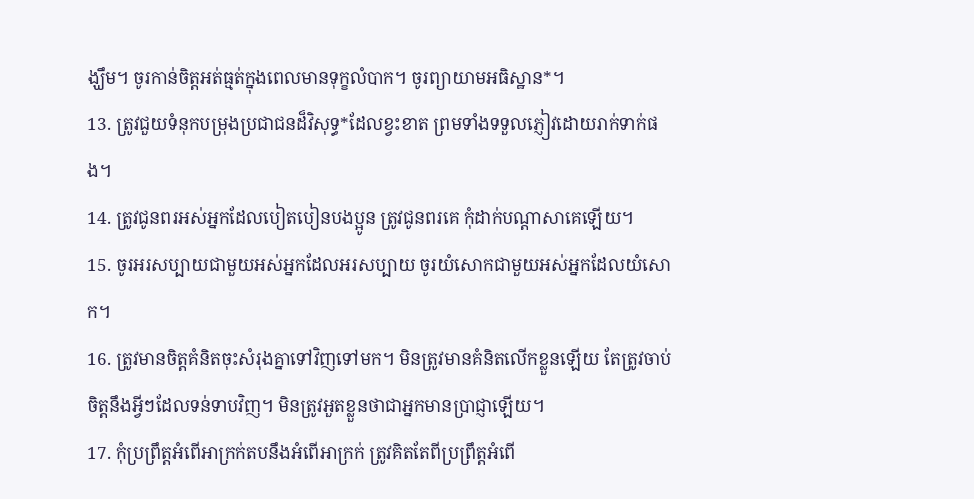ង្ឃឹម។ ចូរកាន់ចិត្តអត់ធ្មត់ក្នុងពេលមានទុក្ខលំបាក។ ចូរព្យាយាមអធិស្ឋាន*។
13. ត្រូវជួយទំនុកបម្រុងប្រជាជនដ៏វិសុទ្ធ*ដែលខ្វះខាត ព្រមទាំងទទួលភ្ញៀវដោយរាក់ទាក់ផង។
14. ត្រូវជូនពរអស់អ្នកដែលបៀតបៀនបងប្អូន ត្រូវជូនពរគេ កុំដាក់បណ្ដាសាគេឡើយ។
15. ចូរអរសប្បាយជាមួយអស់អ្នកដែលអរសប្បាយ ចូរយំសោកជាមួយអស់អ្នកដែលយំសោក។
16. ត្រូវមានចិត្តគំនិតចុះសំរុងគ្នាទៅវិញទៅមក។ មិនត្រូវមានគំនិតលើកខ្លួនឡើយ តែត្រូវចាប់ចិត្តនឹងអ្វីៗដែលទន់ទាបវិញ។ មិនត្រូវអួតខ្លួនថាជាអ្នកមានប្រាជ្ញាឡើយ។
17. កុំប្រព្រឹត្តអំពើអាក្រក់តបនឹងអំពើអាក្រក់ ត្រូវគិតតែពីប្រព្រឹត្តអំពើ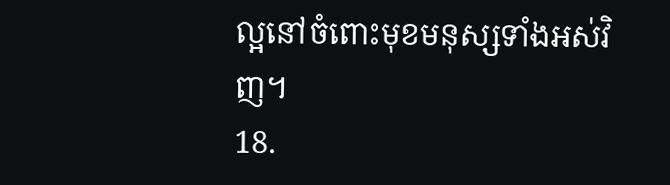ល្អនៅចំពោះមុខមនុស្សទាំងអស់វិញ។
18.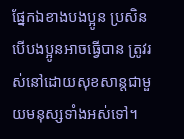ផ្នែកឯខាងបងប្អូន ប្រសិនបើបងប្អូនអាចធ្វើបាន ត្រូវរស់នៅដោយសុខសាន្តជាមួយមនុស្សទាំងអស់ទៅ។